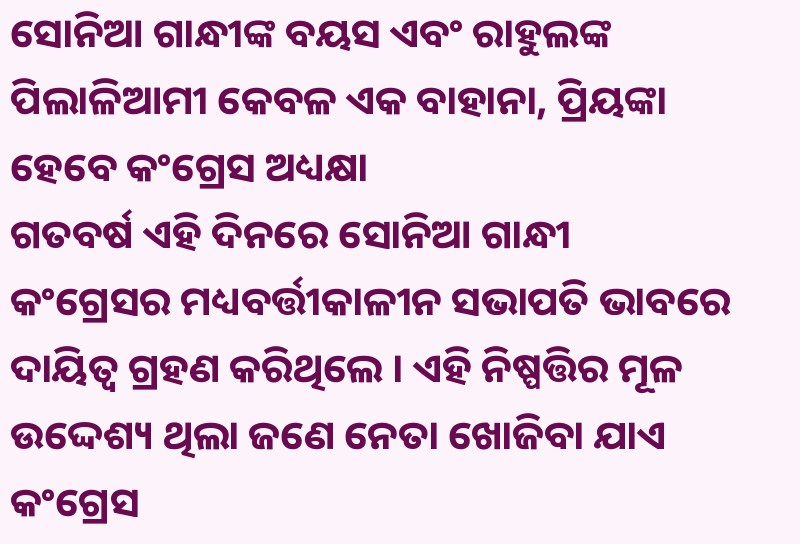ସୋନିଆ ଗାନ୍ଧୀଙ୍କ ବୟସ ଏବଂ ରାହୁଲଙ୍କ ପିଲାଳିଆମୀ କେବଳ ଏକ ବାହାନା, ପ୍ରିୟଙ୍କା ହେବେ କଂଗ୍ରେସ ଅଧ୍ୟକ୍ଷା
ଗତବର୍ଷ ଏହି ଦିନରେ ସୋନିଆ ଗାନ୍ଧୀ କଂଗ୍ରେସର ମଧ୍ୟବର୍ତ୍ତୀକାଳୀନ ସଭାପତି ଭାବରେ ଦାୟିତ୍ୱ ଗ୍ରହଣ କରିଥିଲେ । ଏହି ନିଷ୍ପତ୍ତିର ମୂଳ ଉଦ୍ଦେଶ୍ୟ ଥିଲା ଜଣେ ନେତା ଖୋଜିବା ଯାଏ କଂଗ୍ରେସ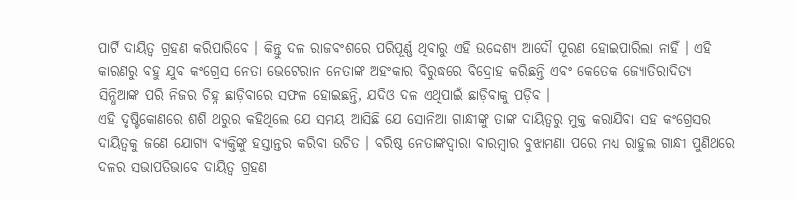ପାର୍ଟି ଦାୟିତ୍ୱ ଗ୍ରହଣ କରିପାରିବେ । କିନ୍ତୁ ଦଳ ରାଜବଂଶରେ ପରିପୂର୍ଣ୍ଣ ଥିବାରୁ ଏହି ଉଦ୍ଦେଶ୍ୟ ଆଦୌ ପୂରଣ ହୋଇପାରିଲା ନାହିଁ । ଏହି କାରଣରୁ ବହୁ ଯୁବ କଂଗ୍ରେସ ନେତା ଭେଟେରାନ ନେତାଙ୍କ ଅହଂକାର ବିରୁଦ୍ଧରେ ବିଦ୍ରୋହ କରିଛନ୍ତି ଏବଂ କେତେକ ଜ୍ୟୋତିରାଦିତ୍ୟ ସିନ୍ଧିଆଙ୍କ ପରି ନିଜର ଚିହ୍ନ ଛାଡ଼ିବାରେ ସଫଳ ହୋଇଛନ୍ତି, ଯଦିଓ ଦଳ ଏଥିପାଇଁ ଛାଡ଼ିବାକୁ ପଡ଼ିବ ।
ଏହି ଦୃଷ୍ଟିକୋଣରେ ଶଶି ଥରୁର କହିଥିଲେ ଯେ ସମୟ ଆସିଛି ଯେ ସୋନିଆ ଗାନ୍ଧୀଙ୍କୁ ତାଙ୍କ ଦାୟିତ୍ୱରୁ ମୁକ୍ତ କରାଯିବା ସହ କଂଗ୍ରେସର ଦାୟିତ୍ୱକୁ ଜଣେ ଯୋଗ୍ୟ ବ୍ୟକ୍ତିଙ୍କୁ ହସ୍ତାନ୍ତର କରିବା ଉଚିତ । ବରିଷ୍ଠ ନେତାଙ୍କଦ୍ୱାରା ବାରମ୍ବାର ବୁଝାମଣା ପରେ ମଧ୍ୟ ରାହୁଲ ଗାନ୍ଧୀ ପୁଣିଥରେ ଦଳର ସଭାପତିଭାବେ ଦାୟିତ୍ୱ ଗ୍ରହଣ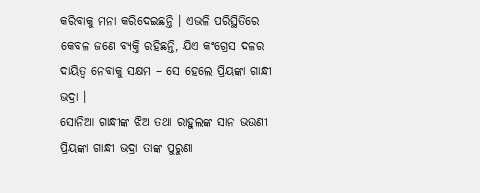କରିବାକୁ ମନା କରିଦେଇଛନ୍ତି । ଏଭଳି ପରିସ୍ଥିତିରେ କେବଳ ଜଣେ ବ୍ୟକ୍ତି ରହିଛନ୍ତି, ଯିଏ କଂଗ୍ରେସ ଦଳର ଦାୟିତ୍ୱ ନେବାକୁ ସକ୍ଷମ – ସେ ହେଲେ ପ୍ରିୟଙ୍କା ଗାନ୍ଧୀ ଭଦ୍ରା ।
ସୋନିଆ ଗାନ୍ଧୀଙ୍କ ଝିଅ ତଥା ରାହୁଲଙ୍କ ସାନ ଭଉଣୀ ପ୍ରିୟଙ୍କା ଗାନ୍ଧୀ ଭଦ୍ରା ତାଙ୍କ ପୁରୁଣା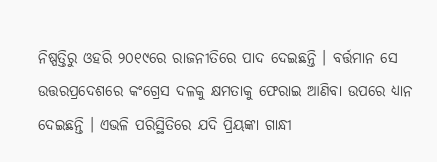ନିଷ୍ପତ୍ତିରୁ ଓହରି ୨୦୧୯ରେ ରାଜନୀତିରେ ପାଦ ଦେଇଛନ୍ତି । ବର୍ତ୍ତମାନ ସେ ଉତ୍ତରପ୍ରଦେଶରେ କଂଗ୍ରେସ ଦଳକୁ କ୍ଷମତାକୁ ଫେରାଇ ଆଣିବା ଉପରେ ଧ୍ୟାନ ଦେଇଛନ୍ତି । ଏଭଳି ପରିସ୍ଥିତିରେ ଯଦି ପ୍ରିୟଙ୍କା ଗାନ୍ଧୀ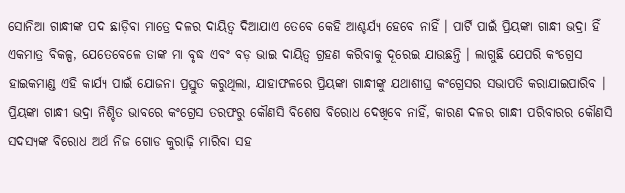ସୋନିଆ ଗାନ୍ଧୀଙ୍କ ପଦ ଛାଡ଼ିବା ମାତ୍ରେ ଦଳର ଦାୟିତ୍ୱ ଦିଆଯାଏ ତେବେ କେହି ଆଶ୍ଚର୍ଯ୍ୟ ହେବେ ନାହିଁ । ପାର୍ଟି ପାଇଁ ପ୍ରିୟଙ୍କା ଗାନ୍ଧୀ ଭଦ୍ରା ହିଁ ଏକମାତ୍ର ବିକଳ୍ପ, ଯେତେବେଳେ ତାଙ୍କ ମା ବୃଦ୍ଧ ଏବଂ ବଡ଼ ଭାଇ ଦାୟିତ୍ୱ ଗ୍ରହଣ କରିବାକୁ ଦୂରେଇ ଯାଉଛନ୍ତି । ଲାଗୁଛି ଯେପରି କଂଗ୍ରେସ ହାଇକମାଣ୍ଡ ଏହି କାର୍ଯ୍ୟ ପାଇଁ ଯୋଜନା ପ୍ରସ୍ତୁତ କରୁଥିଲା, ଯାହାଫଳରେ ପ୍ରିୟଙ୍କା ଗାନ୍ଧୀଙ୍କୁ ଯଥାଶୀଘ୍ର କଂଗ୍ରେସର ସଭାପତି କରାଯାଇପାରିବ ।
ପ୍ରିୟଙ୍କା ଗାନ୍ଧୀ ଭଦ୍ରା ନିଶ୍ଚିତ ଭାବରେ କଂଗ୍ରେସ ତରଫରୁ କୌଣସି ବିଶେଷ ବିରୋଧ ଦେଖିବେ ନାହିଁ, କାରଣ ଦଳର ଗାନ୍ଧୀ ପରିବାରର କୌଣସି ସଦସ୍ୟଙ୍କ ବିରୋଧ ଅର୍ଥ ନିଜ ଗୋଡ କୁରାଢ଼ି ମାରିବା ସହ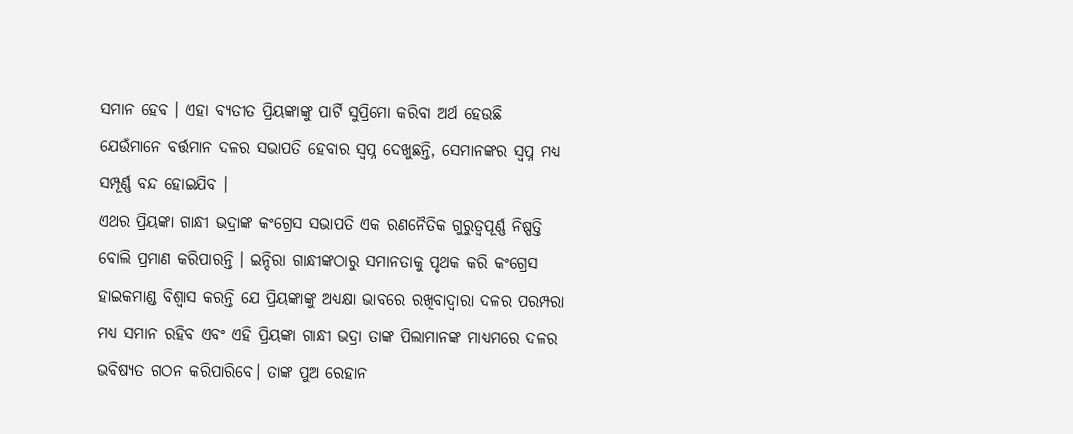ସମାନ ହେବ । ଏହା ବ୍ୟତୀତ ପ୍ରିୟଙ୍କାଙ୍କୁ ପାର୍ଟି ସୁପ୍ରିମୋ କରିବା ଅର୍ଥ ହେଉଛି ଯେଉଁମାନେ ବର୍ତ୍ତମାନ ଦଳର ସଭାପତି ହେବାର ସ୍ୱପ୍ନ ଦେଖୁଛନ୍ତି, ସେମାନଙ୍କର ସ୍ୱପ୍ନ ମଧ୍ୟ ସମ୍ପୂର୍ଣ୍ଣ ବନ୍ଦ ହୋଇଯିବ ।
ଏଥର ପ୍ରିୟଙ୍କା ଗାନ୍ଧୀ ଭଦ୍ରାଙ୍କ କଂଗ୍ରେସ ସଭାପତି ଏକ ରଣନୈତିକ ଗୁରୁତ୍ୱପୂର୍ଣ୍ଣ ନିଷ୍ପତ୍ତି ବୋଲି ପ୍ରମାଣ କରିପାରନ୍ତି । ଇନ୍ଦିରା ଗାନ୍ଧୀଙ୍କଠାରୁ ସମାନତାକୁ ପୃଥକ କରି କଂଗ୍ରେସ ହାଇକମାଣ୍ଡ ବିଶ୍ୱାସ କରନ୍ତି ଯେ ପ୍ରିୟଙ୍କାଙ୍କୁ ଅଧ୍ୟକ୍ଷା ଭାବରେ ରଖିବାଦ୍ୱାରା ଦଳର ପରମ୍ପରା ମଧ୍ୟ ସମାନ ରହିବ ଏବଂ ଏହି ପ୍ରିୟଙ୍କା ଗାନ୍ଧୀ ଭଦ୍ରା ତାଙ୍କ ପିଲାମାନଙ୍କ ମାଧ୍ୟମରେ ଦଳର ଭବିଷ୍ୟତ ଗଠନ କରିପାରିବେ। ତାଙ୍କ ପୁଅ ରେହାନ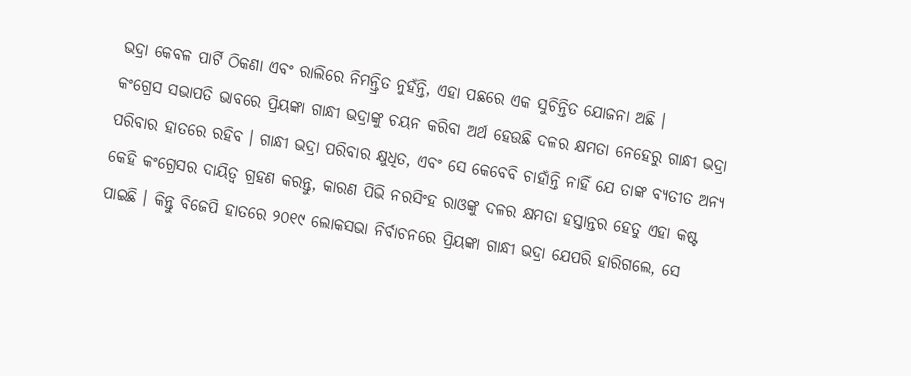ଭଦ୍ରା କେବଳ ପାର୍ଟି ଠିକଣା ଏବଂ ରାଲିରେ ନିମନ୍ତ୍ରିତ ନୁହଁନ୍ତି, ଏହା ପଛରେ ଏକ ସୁଚିନ୍ତିତ ଯୋଜନା ଅଛି ।
କଂଗ୍ରେସ ସଭାପତି ଭାବରେ ପ୍ରିୟଙ୍କା ଗାନ୍ଧୀ ଭଦ୍ରାଙ୍କୁ ଚୟନ କରିବା ଅର୍ଥ ହେଉଛି ଦଳର କ୍ଷମତା ନେହେରୁ ଗାନ୍ଧୀ ଭଦ୍ରା ପରିବାର ହାତରେ ରହିବ । ଗାନ୍ଧୀ ଭଦ୍ରା ପରିବାର କ୍ଷୁଧିତ, ଏବଂ ସେ କେବେବି ଚାହାଁନ୍ତି ନାହିଁ ଯେ ତାଙ୍କ ବ୍ୟତୀତ ଅନ୍ୟ କେହି କଂଗ୍ରେସର ଦାୟିତ୍ୱ ଗ୍ରହଣ କରନ୍ତୁ, କାରଣ ପିଭି ନରସିଂହ ରାଓଙ୍କୁ ଦଳର କ୍ଷମତା ହସ୍ତାନ୍ତର ହେତୁ ଏହା କଷ୍ଟ ପାଇଛି । କିନ୍ତୁ ବିଜେପି ହାତରେ ୨୦୧୯ ଲୋକସଭା ନିର୍ବାଚନରେ ପ୍ରିୟଙ୍କା ଗାନ୍ଧୀ ଭଦ୍ରା ଯେପରି ହାରିଗଲେ, ସେ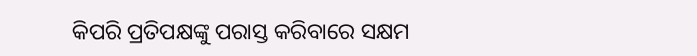କିପରି ପ୍ରତିପକ୍ଷଙ୍କୁ ପରାସ୍ତ କରିବାରେ ସକ୍ଷମ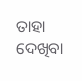ତାହା ଦେଖିବା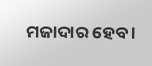ମଜାଦାର ହେବ ।